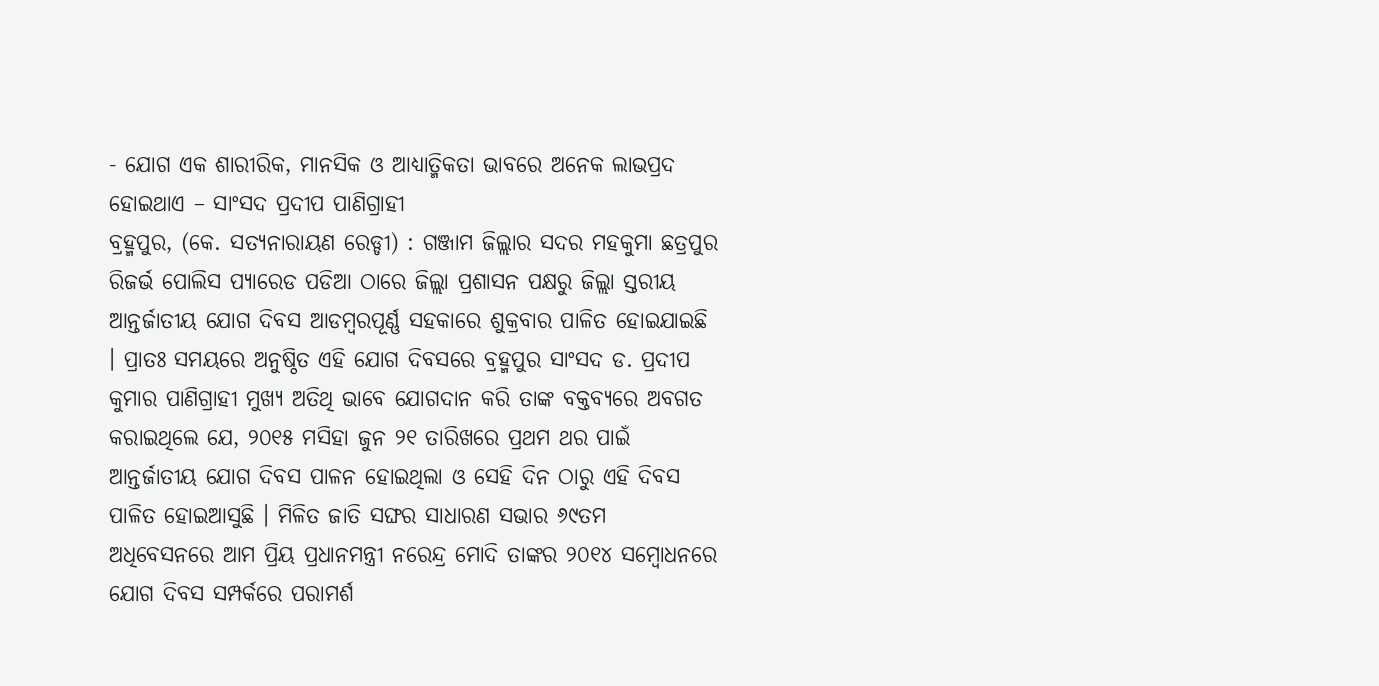- ଯୋଗ ଏକ ଶାରୀରିକ, ମାନସିକ ଓ ଆଧ୍ୟାତ୍ମିକତା ଭାବରେ ଅନେକ ଲାଭପ୍ରଦ ହୋଇଥାଏ – ସାଂସଦ ପ୍ରଦୀପ ପାଣିଗ୍ରାହୀ
ବ୍ରହ୍ମପୁର, (କେ. ସତ୍ୟନାରାୟଣ ରେଡ୍ଡୀ) : ଗଞ୍ଜାମ ଜିଲ୍ଲାର ସଦର ମହକୁମା ଛତ୍ରପୁର ରିଜର୍ଭ ପୋଲିସ ପ୍ୟାରେଡ ପଡିଆ ଠାରେ ଜିଲ୍ଲା ପ୍ରଶାସନ ପକ୍ଷରୁ ଜିଲ୍ଲା ସ୍ତରୀୟ ଆନ୍ତର୍ଜାତୀୟ ଯୋଗ ଦିବସ ଆଡମ୍ବରପୂର୍ଣ୍ଣ ସହକାରେ ଶୁକ୍ରବାର ପାଳିତ ହୋଇଯାଇଛି । ପ୍ରାତଃ ସମୟରେ ଅନୁଷ୍ଠିତ ଏହି ଯୋଗ ଦିବସରେ ବ୍ରହ୍ମପୁର ସାଂସଦ ଡ. ପ୍ରଦୀପ କୁମାର ପାଣିଗ୍ରାହୀ ମୁଖ୍ୟ ଅତିଥି ଭାବେ ଯୋଗଦାନ କରି ତାଙ୍କ ବକ୍ତବ୍ୟରେ ଅବଗତ କରାଇଥିଲେ ଯେ, ୨୦୧୫ ମସିହା ଜୁନ ୨୧ ତାରିଖରେ ପ୍ରଥମ ଥର ପାଇଁ ଆନ୍ତର୍ଜାତୀୟ ଯୋଗ ଦିବସ ପାଳନ ହୋଇଥିଲା ଓ ସେହି ଦିନ ଠାରୁ ଏହି ଦିବସ ପାଳିତ ହୋଇଆସୁଛି । ମିଳିତ ଜାତି ସଙ୍ଘର ସାଧାରଣ ସଭାର ୬୯ତମ ଅଧିବେସନରେ ଆମ ପ୍ରିୟ ପ୍ରଧାନମନ୍ତ୍ରୀ ନରେନ୍ଦ୍ର ମୋଦି ତାଙ୍କର ୨୦୧୪ ସମ୍ବୋଧନରେ ଯୋଗ ଦିବସ ସମ୍ପର୍କରେ ପରାମର୍ଶ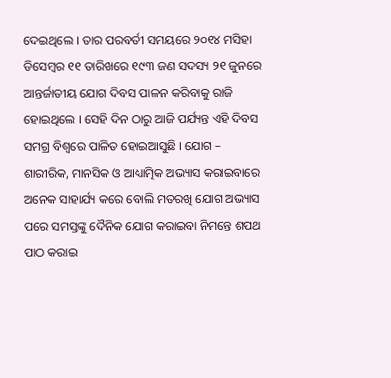ଦେଇଥିଲେ । ତାର ପରବର୍ତୀ ସମୟରେ ୨୦୧୪ ମସିହା ଡିସେମ୍ବର ୧୧ ତାରିଖରେ ୧୯୩ ଜଣ ସଦସ୍ୟ ୨୧ ଜୁନରେ ଆନ୍ତର୍ଜାତୀୟ ଯୋଗ ଦିବସ ପାଳନ କରିବାକୁ ରାଜି ହୋଇଥିଲେ । ସେହି ଦିନ ଠାରୁ ଆଜି ପର୍ଯ୍ୟନ୍ତ ଏହି ଦିବସ ସମଗ୍ର ବିଶ୍ୱରେ ପାଳିତ ହୋଇଆସୁଛି । ଯୋଗ – ଶାରୀରିକ, ମାନସିକ ଓ ଆଧ୍ୟାତ୍ମିକ ଅଭ୍ୟାସ କରାଇବାରେ ଅନେକ ସାହାର୍ଯ୍ୟ କରେ ବୋଲି ମତରଖି ଯୋଗ ଅଭ୍ୟାସ ପରେ ସମସ୍ତଙ୍କୁ ଦୈନିକ ଯୋଗ କରାଇବା ନିମନ୍ତେ ଶପଥ ପାଠ କରାଇ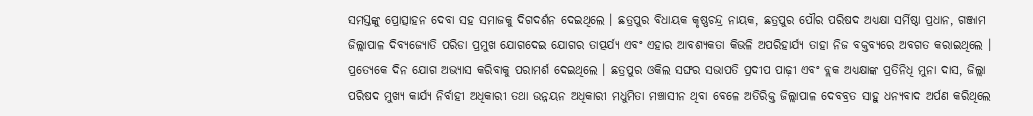ସମସ୍ତଙ୍କୁ ପ୍ରୋତ୍ସାହନ ଦେବା ସହ ସମାଜକୁ ଦିଗଦର୍ଶନ ଦେଇଥିଲେ । ଛତ୍ରପୁର ବିଧାୟକ କୃଷ୍ଣଚନ୍ଦ୍ର ନାୟକ, ଛତ୍ରପୁର ପୌର ପରିଷଦ ଅଧ୍ୟକ୍ଷା ସର୍ମିଷ୍ଠା ପ୍ରଧାନ, ଗଞ୍ଜାମ ଜିଲ୍ଲାପାଳ ଦିବ୍ୟଜ୍ୟୋତି ପରିଡା ପ୍ରମୁଖ ଯୋଗଦେଇ ଯୋଗର ତାତ୍ପର୍ଯ୍ୟ ଏବଂ ଏହାର ଆବଶ୍ୟକତା କିଭଳି ଅପରିହାର୍ଯ୍ୟ ତାହା ନିଜ ବକ୍ତବ୍ୟରେ ଅବଗତ କରାଇଥିଲେ । ପ୍ରତ୍ୟେକେ ଦିନ ଯୋଗ ଅଭ୍ୟାସ କରିବାକୁ ପରାମର୍ଶ ଦେଇଥିଲେ । ଛତ୍ରପୁର ଓକିଲ ସଙ୍ଘର ସଭାପତି ପ୍ରଦୀପ ପାଢ଼ୀ ଏବଂ ବ୍ଲକ ଅଧ୍ୟକ୍ଷାଙ୍କ ପ୍ରତିନିଧି ମୁନା ଦାସ, ଜିଲ୍ଲା ପରିଷଦ ମୁଖ୍ୟ କାର୍ଯ୍ୟ ନିର୍ବାହୀ ଅଧିକାରୀ ତଥା ଉନ୍ନୟନ ଅଧିକାରୀ ମଧୁମିତା ମଞ୍ଚାସୀନ ଥିବା ବେଳେ ଅତିରିକ୍ତ ଜିଲ୍ଲାପାଳ ଦେବବ୍ରତ ସାହୁ ଧନ୍ୟବାଦ ଅର୍ପଣ କରିଥିଲେ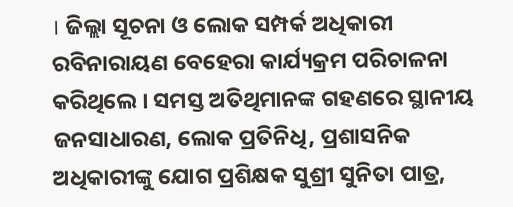। ଜିଲ୍ଲା ସୂଚନା ଓ ଲୋକ ସମ୍ପର୍କ ଅଧିକାରୀ ରବିନାରାୟଣ ବେହେରା କାର୍ଯ୍ୟକ୍ରମ ପରିଚାଳନା କରିଥିଲେ । ସମସ୍ତ ଅତିଥିମାନଙ୍କ ଗହଣରେ ସ୍ଥାନୀୟ ଜନସାଧାରଣ, ଲୋକ ପ୍ରତିନିଧି, ପ୍ରଶାସନିକ ଅଧିକାରୀଙ୍କୁ ଯୋଗ ପ୍ରଶିକ୍ଷକ ସୁଶ୍ରୀ ସୁନିତା ପାତ୍ର,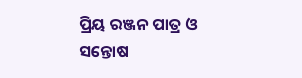ପ୍ରିୟ ରଞ୍ଜନ ପାତ୍ର ଓ ସନ୍ତୋଷ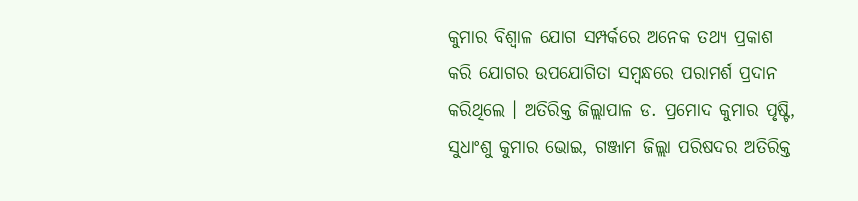କୁମାର ବିଶ୍ୱାଳ ଯୋଗ ସମ୍ପର୍କରେ ଅନେକ ତଥ୍ୟ ପ୍ରକାଶ କରି ଯୋଗର ଉପଯୋଗିତା ସମ୍ବନ୍ଧରେ ପରାମର୍ଶ ପ୍ରଦାନ କରିଥିଲେ । ଅତିରିକ୍ତ ଜିଲ୍ଲାପାଳ ଡ. ପ୍ରମୋଦ କୁମାର ପୃଷ୍ଟି, ସୁଧାଂଶୁ କୁମାର ଭୋଇ, ଗଞ୍ଜାମ ଜିଲ୍ଲା ପରିଷଦର ଅତିରିକ୍ତ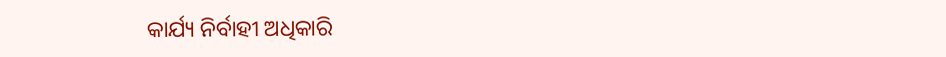କାର୍ଯ୍ୟ ନିର୍ବାହୀ ଅଧିକାରି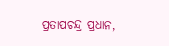ପ୍ରତାପଚନ୍ଦ୍ର ପ୍ରଧାନ,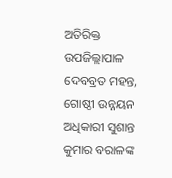ଅତିରିକ୍ତ ଉପଜିଲ୍ଲାପାଳ ଦେବବ୍ରତ ମହନ୍ତ, ଗୋଷ୍ଠୀ ଉନ୍ନୟନ ଅଧିକାରୀ ସୁଶାନ୍ତ କୁମାର ବରାଳଙ୍କ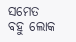ସମେତ ବହୁ ଲୋକ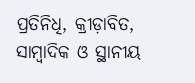ପ୍ରତିନିଧି, କ୍ରୀଡ଼ାବିତ, ସାମ୍ବାଦିକ ଓ ସ୍ଥାନୀୟ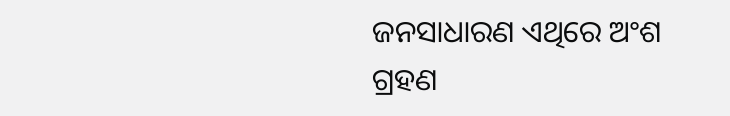ଜନସାଧାରଣ ଏଥିରେ ଅଂଶ ଗ୍ରହଣ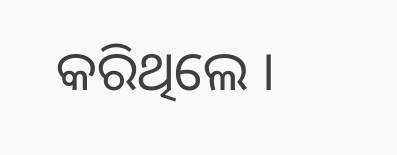କରିଥିଲେ ।